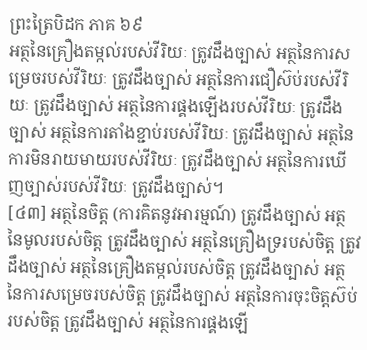ព្រះត្រៃបិដក ភាគ ៦៩
អត្ថនៃគ្រឿងតម្កល់របស់វីរិយៈ ត្រូវដឹងច្បាស់ អត្ថនៃការសម្រេចរបស់វីរិយៈ ត្រូវដឹងច្បាស់ អត្ថនៃការជឿស៊ប់របស់វីរិយៈ ត្រូវដឹងច្បាស់ អត្ថនៃការផ្គងឡើងរបស់វីរិយៈ ត្រូវដឹងច្បាស់ អត្ថនៃការតាំងខ្ជាប់របស់វីរិយៈ ត្រូវដឹងច្បាស់ អត្ថនៃការមិនរាយមាយរបស់វីរិយៈ ត្រូវដឹងច្បាស់ អត្ថនៃការឃើញច្បាស់របស់វីរិយៈ ត្រូវដឹងច្បាស់។
[៤៣] អត្ថនៃចិត្ត (ការគិតនូវអារម្មណ៍) ត្រូវដឹងច្បាស់ អត្ថនៃមូលរបស់ចិត្ត ត្រូវដឹងច្បាស់ អត្ថនៃគ្រឿងទ្ររបស់ចិត្ត ត្រូវដឹងច្បាស់ អត្ថនៃគ្រឿងតម្កល់របស់ចិត្ត ត្រូវដឹងច្បាស់ អត្ថនៃការសម្រេចរបស់ចិត្ត ត្រូវដឹងច្បាស់ អត្ថនៃការចុះចិត្តស៊ប់របស់ចិត្ត ត្រូវដឹងច្បាស់ អត្ថនៃការផ្គងឡើ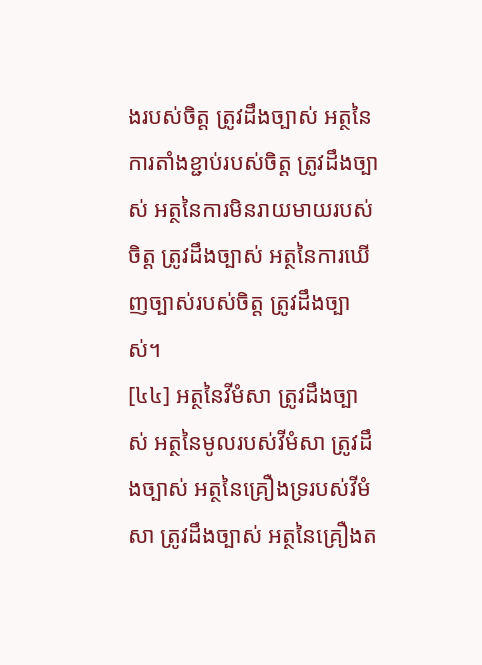ងរបស់ចិត្ត ត្រូវដឹងច្បាស់ អត្ថនៃការតាំងខ្ជាប់របស់ចិត្ត ត្រូវដឹងច្បាស់ អត្ថនៃការមិនរាយមាយរបស់ចិត្ត ត្រូវដឹងច្បាស់ អត្ថនៃការឃើញច្បាស់របស់ចិត្ត ត្រូវដឹងច្បាស់។
[៤៤] អត្ថនៃវីមំសា ត្រូវដឹងច្បាស់ អត្ថនៃមូលរបស់វីមំសា ត្រូវដឹងច្បាស់ អត្ថនៃគ្រឿងទ្ររបស់វីមំសា ត្រូវដឹងច្បាស់ អត្ថនៃគ្រឿងត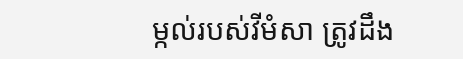ម្កល់របស់វីមំសា ត្រូវដឹង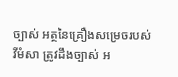ច្បាស់ អត្ថនៃគ្រឿងសម្រេចរបស់វីមំសា ត្រូវដឹងច្បាស់ អ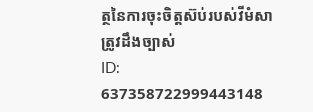ត្ថនៃការចុះចិត្តស៊ប់របស់វីមំសា ត្រូវដឹងច្បាស់
ID: 637358722999443148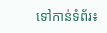ទៅកាន់ទំព័រ៖